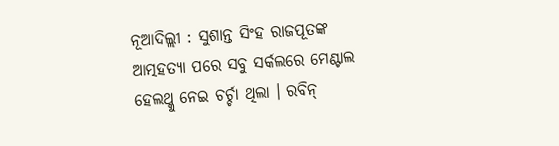ନୂଆଦିଲ୍ଲୀ : ସୁଶାନ୍ତ ସିଂହ ରାଜପୂତଙ୍କ ଆତ୍ମହତ୍ୟା ପରେ ସବୁ ସର୍କଲରେ ମେଣ୍ଟାଲ ହେଲଥ୍କୁ ନେଇ ଚର୍ଚ୍ଚା ଥିଲା । ରବିନ୍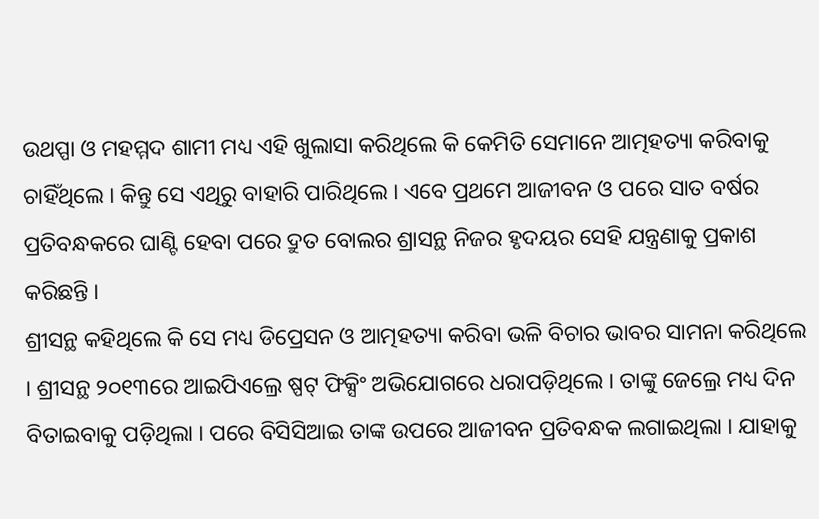ଉଥପ୍ପା ଓ ମହମ୍ମଦ ଶାମୀ ମଧ୍ୟ ଏହି ଖୁଲାସା କରିଥିଲେ କି କେମିତି ସେମାନେ ଆତ୍ମହତ୍ୟା କରିବାକୁ ଚାହିଁଥିଲେ । କିନ୍ତୁ ସେ ଏଥିରୁ ବାହାରି ପାରିଥିଲେ । ଏବେ ପ୍ରଥମେ ଆଜୀବନ ଓ ପରେ ସାତ ବର୍ଷର ପ୍ରତିବନ୍ଧକରେ ଘାଣ୍ଟି ହେବା ପରେ ଦ୍ରୁତ ବୋଲର ଶ୍ରାସନ୍ଥ ନିଜର ହୃଦୟର ସେହି ଯନ୍ତ୍ରଣାକୁ ପ୍ରକାଶ କରିଛନ୍ତି ।
ଶ୍ରୀସନ୍ଥ କହିଥିଲେ କି ସେ ମଧ୍ୟ ଡିପ୍ରେସନ ଓ ଆତ୍ମହତ୍ୟା କରିବା ଭଳି ବିଚାର ଭାବର ସାମନା କରିଥିଲେ । ଶ୍ରୀସନ୍ଥ ୨୦୧୩ରେ ଆଇପିଏଲ୍ରେ ଷ୍ପଟ୍ ଫିକ୍ସିଂ ଅଭିଯୋଗରେ ଧରାପଡ଼ିଥିଲେ । ତାଙ୍କୁ ଜେଲ୍ରେ ମଧ୍ୟ ଦିନ ବିତାଇବାକୁ ପଡ଼ିଥିଲା । ପରେ ବିସିସିଆଇ ତାଙ୍କ ଉପରେ ଆଜୀବନ ପ୍ରତିବନ୍ଧକ ଲଗାଇଥିଲା । ଯାହାକୁ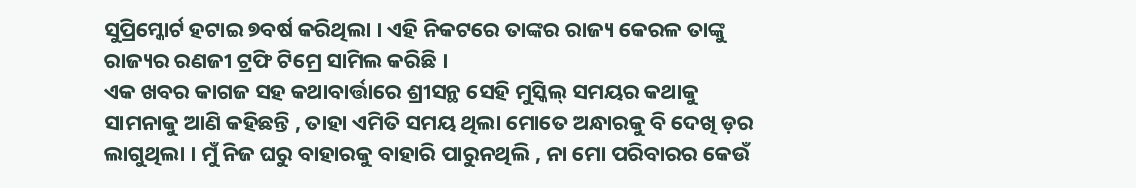ସୁପ୍ରିମ୍କୋର୍ଟ ହଟାଇ ୭ବର୍ଷ କରିଥିଲା । ଏହି ନିକଟରେ ତାଙ୍କର ରାଜ୍ୟ କେରଳ ତାଙ୍କୁ ରାଜ୍ୟର ରଣଜୀ ଟ୍ରଫି ଟିମ୍ରେ ସାମିଲ କରିଛି ।
ଏକ ଖବର କାଗଜ ସହ କଥାବାର୍ତ୍ତାରେ ଶ୍ରୀସନ୍ଥ ସେହି ମୁସ୍କିଲ୍ ସମୟର କଥାକୁ ସାମନାକୁ ଆଣି କହିଛନ୍ତି , ତାହା ଏମିତି ସମୟ ଥିଲା ମୋତେ ଅନ୍ଧାରକୁ ବି ଦେଖି ଡ଼ର ଲାଗୁଥିଲା । ମୁଁ ନିଜ ଘରୁ ବାହାରକୁ ବାହାରି ପାରୁନଥିଲି , ନା ମୋ ପରିବାରର କେଉଁ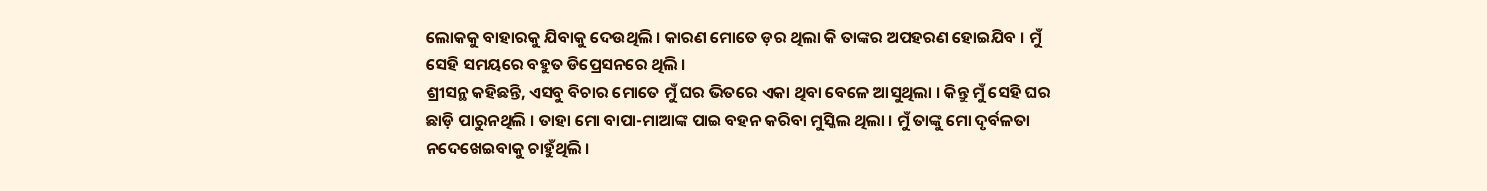ଲୋକକୁ ବାହାରକୁ ଯିବାକୁ ଦେଉଥିଲି । କାରଣ ମୋତେ ଡ଼ର ଥିଲା କି ତାଙ୍କର ଅପହରଣ ହୋଇଯିବ । ମୁଁ ସେହି ସମୟରେ ବହୁତ ଡିପ୍ରେସନରେ ଥିଲି ।
ଶ୍ରୀସନ୍ଥ କହିଛନ୍ତି, ଏସବୁ ବିଚାର ମୋତେ ମୁଁ ଘର ଭିତରେ ଏକା ଥିବା ବେଳେ ଆସୁଥିଲା । କିନ୍ତୁ ମୁଁ ସେହି ଘର ଛାଡ଼ି ପାରୁନଥିଲି । ତାହା ମୋ ବାପା-ମାଆଙ୍କ ପାଇ ବହନ କରିବା ମୁସ୍କିଲ ଥିଲା । ମୁଁ ତାଙ୍କୁ ମୋ ଦୃର୍ବଳତା ନଦେଖେଇବାକୁ ଚାହୁଁଥିଲି ।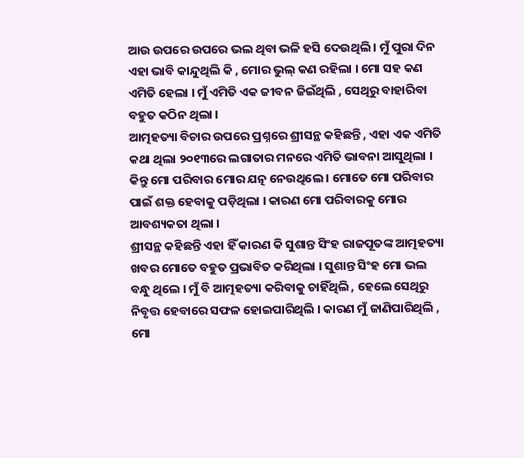ଆଉ ଉପରେ ଉପରେ ଭଲ ଥିବା ଭଳି ହସି ଦେଉଥିଲି । ମୁଁ ପୁରା ଦିନ ଏହା ଭାବି କାନ୍ଦୁଥିଲି କି , ମୋର ଭୁଲ୍ କଣ ରହିଲା । ମୋ ସହ କଣ ଏମିତି ହେଲା । ମୁଁ ଏମିତି ଏକ ଜୀବନ ଜିଇଁଥିଲି , ସେଥିରୁ ବାହାରିବା ବହୁତ କଠିନ ଥିଲା ।
ଆତ୍ମହତ୍ୟା ବିଚାର ଉପରେ ପ୍ରଶ୍ନରେ ଶ୍ରୀସନ୍ଥ କହିଛନ୍ତି , ଏହା ଏକ ଏମିତି କଥା ଥିଲା ୨୦୧୩ରେ ଲଗାତାର ମନରେ ଏମିତି ଭାବନା ଆସୁଥିଲା । କିନ୍ତୁ ମୋ ପରିବାର ମୋର ଯତ୍ନ ନେଉଥିଲେ । ମୋତେ ମୋ ପରିବାର ପାଇଁ ଶକ୍ତ ହେବାକୁ ପଡ଼ିଥିଲା । କାରଣ ମୋ ପରିବାରକୁ ମୋର ଆବଶ୍ୟକତା ଥିଲା ।
ଶ୍ରୀସନ୍ଥ କହିଛନ୍ତି ଏହା ହିଁ କାରଣ କି ସୁଶାନ୍ତ ସିଂହ ରାଜପୂତଙ୍କ ଆତ୍ମହତ୍ୟା ଖବର ମୋତେ ବହୁତ ପ୍ରଭାବିତ କରିଥିଲା । ସୁଶାନ୍ତ ସିଂହ ମୋ ଭଲ ବନ୍ଧୁ ଥିଲେ । ମୁଁ ବି ଆତ୍ମହତ୍ୟା କରିବାକୁ ଚାହିଁଥିଲି , ହେଲେ ସେଥିରୁ ନିବୃତ୍ତ ହେବାରେ ସଫଳ ହୋଇପାରିଥିଲି । କାରଣ ମୁଁ ଜାଣିପାରିଥିଲି , ମୋ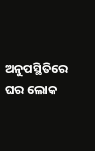ଅନୁପସ୍ଥିତିରେ ଘର ଲୋକ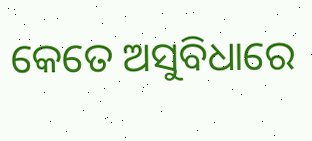କେତେ ଅସୁବିଧାରେ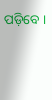ପଡ଼ିବେ ।